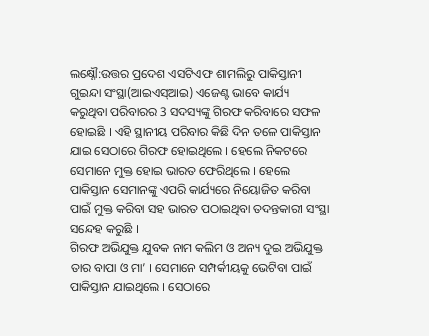ଲକ୍ଷ୍ନୌ:ଉତ୍ତର ପ୍ରଦେଶ ଏସଟିଏଫ ଶାମଲିରୁ ପାକିସ୍ତାନୀ ଗୁଇନ୍ଦା ସଂସ୍ଥା(ଆଇଏସ୍ଆଇ) ଏଜେଣ୍ଟ ଭାବେ କାର୍ଯ୍ୟ କରୁଥିବା ପରିବାରର 3 ସଦସ୍ୟଙ୍କୁ ଗିରଫ କରିବାରେ ସଫଳ ହୋଇଛି । ଏହି ସ୍ଥାନୀୟ ପରିବାର କିଛି ଦିନ ତଳେ ପାକିସ୍ତାନ ଯାଇ ସେଠାରେ ଗିରଫ ହୋଇଥିଲେ । ହେଲେ ନିକଟରେ ସେମାନେ ମୁକ୍ତ ହୋଇ ଭାରତ ଫେରିଥିଲେ । ହେଲେ ପାକିସ୍ତାନ ସେମାନଙ୍କୁ ଏପରି କାର୍ଯ୍ୟରେ ନିୟୋଜିତ କରିବା ପାଇଁ ମୁକ୍ତ କରିବା ସହ ଭାରତ ପଠାଇଥିବା ତଦନ୍ତକାରୀ ସଂସ୍ଥା ସନ୍ଦେହ କରୁଛି ।
ଗିରଫ ଅଭିଯୁକ୍ତ ଯୁବକ ନାମ କଲିମ ଓ ଅନ୍ୟ ଦୁଇ ଅଭିଯୁକ୍ତ ତାର ବାପା ଓ ମା’ । ସେମାନେ ସମ୍ପର୍କୀୟକୁ ଭେଟିବା ପାଇଁ ପାକିସ୍ତାନ ଯାଇଥିଲେ । ସେଠାରେ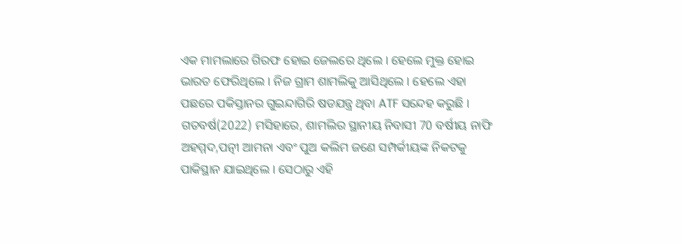ଏକ ମାମଲାରେ ଗିରଫ ହୋଇ ଜେଲରେ ଥିଲେ । ହେଲେ ମୁକ୍ତ ହୋଇ ଭାରତ ଫେରିଥିଲେ । ନିଜ ଗ୍ରାମ ଶାମଲିକୁ ଆସିଥିଲେ । ହେଲେ ଏହା ପଛରେ ପକିସ୍ତାନର ଗୁଇନ୍ଦାଗିରି ଷଡଯନ୍ତ୍ର ଥିବା ATF ସନ୍ଦେହ କରୁଛି ।
ଗତବର୍ଷ(2022) ମସିହାରେ, ଶାମଲିର ସ୍ଥାନୀୟ ନିବାସୀ 70 ବର୍ଷୀୟ ନାଫି ଅହମ୍ମଦ,ପତ୍ନୀ ଆମନା ଏବଂ ପୁଅ କଲିମ ଜଣେ ସମ୍ପର୍କୀୟଙ୍କ ନିକଟକୁ ପାକିସ୍ଥାନ ଯାଇଥିଲେ । ସେଠାରୁ ଏହି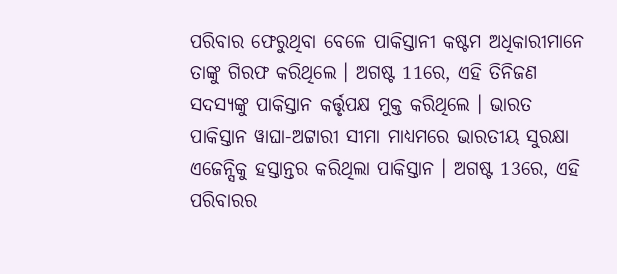ପରିବାର ଫେରୁଥିବା ବେଳେ ପାକିସ୍ତାନୀ କଷ୍ଟମ ଅଧିକାରୀମାନେ ତାଙ୍କୁ ଗିରଫ କରିଥିଲେ । ଅଗଷ୍ଟ 11ରେ, ଏହି ତିନିଜଣ ସଦସ୍ୟଙ୍କୁ ପାକିସ୍ତାନ କର୍ତ୍ତୃପକ୍ଷ ମୁକ୍ତ କରିଥିଲେ । ଭାରତ ପାକିସ୍ତାନ ୱାଘା-ଅଟ୍ଟାରୀ ସୀମା ମାଧ୍ୟମରେ ଭାରତୀୟ ସୁରକ୍ଷା ଏଜେନ୍ସିକୁ ହସ୍ତାନ୍ତର କରିଥିଲା ପାକିସ୍ତାନ । ଅଗଷ୍ଟ 13ରେ, ଏହି ପରିବାରର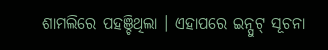ଶାମଲିରେ ପହଞ୍ଚିଥିଲା । ଏହାପରେ ଇନ୍ପୁଟ୍ ସୂଚନା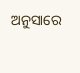ଅନୁସାରେ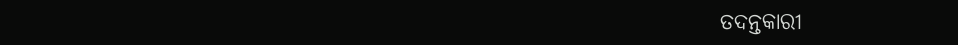ତଦନ୍ତକାରୀ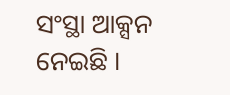ସଂସ୍ଥା ଆକ୍ସନ ନେଇଛି ।